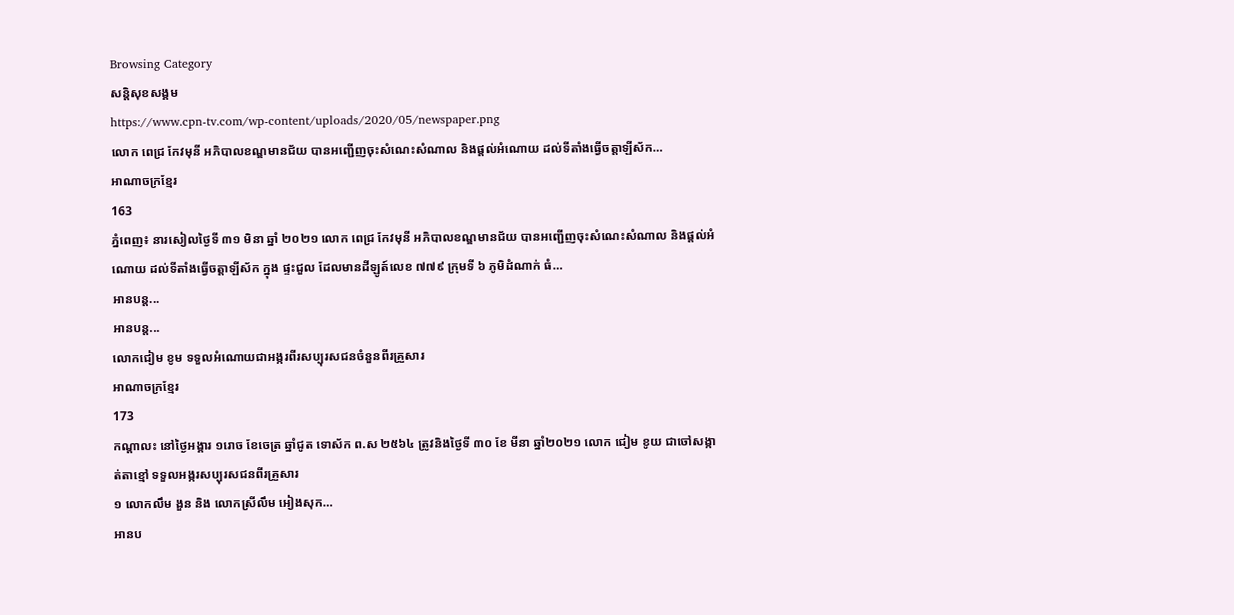Browsing Category
សន្តិសុខសង្គម
https://www.cpn-tv.com/wp-content/uploads/2020/05/newspaper.png
លោក ពេជ្រ កែវមុនី អភិបាលខណ្ឌមានជ័យ បានអញ្ជើញចុះសំណេះសំណាល និងផ្តល់អំណោយ ដល់ទីតាំងធ្វើចត្តាឡីស័ក…
អាណាចក្រខ្មែរ
163
ភ្នំពេញ៖ នារសៀលថ្ងៃទី ៣១ មិនា ឆ្នាំ ២០២១ លោក ពេជ្រ កែវមុនី អភិបាលខណ្ឌមានជ័យ បានអញ្ជើញចុះសំណេះសំណាល និងផ្តល់អំណោយ ដល់ទីតាំងធ្វើចត្តាឡីស័ក ក្នុង ផ្ទះជួល ដែលមានដីឡូត៍លេខ ៧៧៩ ក្រុមទី ៦ ភូមិដំណាក់ ធំ…
អានបន្ត...
អានបន្ត...
លោកជៀម ខូម ទទួលអំណោយជាអង្ករពីរសប្បុរសជនចំនួនពីរគ្រួសារ
អាណាចក្រខ្មែរ
173
កណ្តាលះ នៅថ្ងៃអង្គារ ១រោច ខែចេត្រ ឆ្នាំជូត ទោស័ក ព.ស ២៥៦៤ ត្រូវនិងថ្ងៃទី ៣០ ខែ មីនា ឆ្នាំ២០២១ លោក ជៀម ខូយ ជាចៅសង្កាត់តាខ្មៅ ទទួលអង្ករសប្បុរសជនពីរគ្រួសារ
១ លោកលឹម ងួន និង លោកស្រីលឹម អៀងសុក…
អានប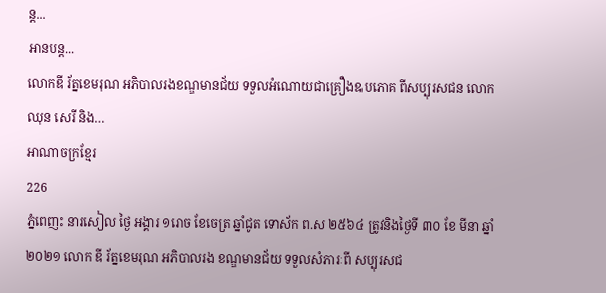ន្ត...
អានបន្ត...
លោកឌី រ័ត្នខេមរុណ អភិបាលរងខណ្ឌមានជ័យ ទទួលអំណោយជាគ្រឿងឩបភោគ ពីសប្បុរសជន លោក ឈុន សេរី និង…
អាណាចក្រខ្មែរ
226
ភ្នំពេញះ នារសៀល ថ្ងៃ អង្គារ ១រោច ខែចេត្រ ឆ្នាំជូត ទោស័ក ព.ស ២៥៦៤ ត្រូវនិងថ្ងៃទី ៣០ ខែ មីនា ឆ្នាំ២០២១ លោក ឌី រ័ត្នខេមរុណ អភិបាលរង ខណ្ឌមានជ័យ ទទួលសំភារៈពី សប្បុរសជ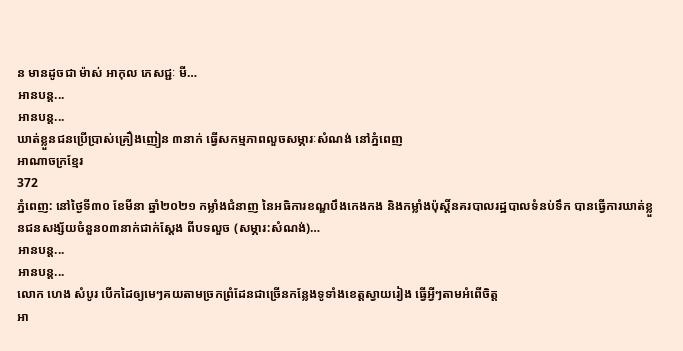ន មានដូចជា ម៉ាស់ អាកុល ភេសជ្ជៈ មី…
អានបន្ត...
អានបន្ត...
ឃាត់ខ្លួនជនប្រើប្រាស់គ្រឿងញៀន ៣នាក់ ធ្វើសកម្មភាពលួចសម្ភារៈសំណង់ នៅភ្នំពេញ
អាណាចក្រខ្មែរ
372
ភ្នំពេញ: នៅថ្ងៃទី៣០ ខែមីនា ឆ្នាំ២០២១ កម្លាំងជំនាញ នៃអធិការខណ្ឌបឹងកេងកង និងកម្លាំងប៉ុស្ដិ៍នគរបាលរដ្ឋបាលទំនប់ទឹក បានធ្វើការឃាត់ខ្លួនជនសង្ស័យចំនួន០៣នាក់ជាក់ស្តែង ពីបទលួច (សម្ភារ:សំណង់)…
អានបន្ត...
អានបន្ត...
លោក ហេង សំបូរ បើកដៃឲ្យមេៗគយតាមច្រកព្រំដែនជាច្រើនកន្លែងទូទាំងខេត្តស្វាយរៀង ធ្វើអ្វីៗតាមអំពើចិត្ត
អា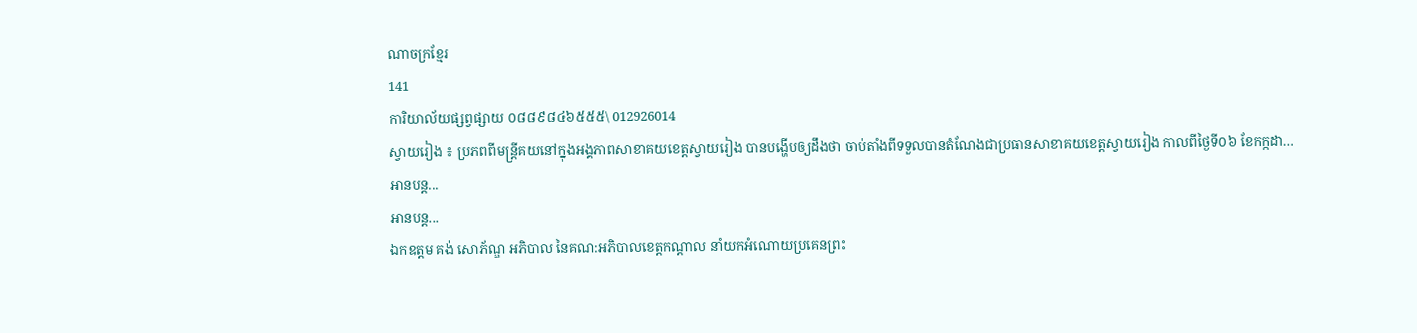ណាចក្រខ្មែរ
141
ការិយាល័យផ្សព្វផ្សាយ ០៨៨៩៨៤៦៥៥៥\ 012926014
ស្វាយរៀង ៖ ប្រភពពីមន្ត្រីគយនៅក្នុងអង្គភាពសាខាគយខេត្តស្វាយរៀង បានបង្ហើបឲ្យដឹងថា ចាប់តាំងពីទទួលបានតំណែងជាប្រធានសាខាគយខេត្តស្វាយរៀង កាលពីថ្ងៃទី០៦ ខែកក្កដា…
អានបន្ត...
អានបន្ត...
ឯកឧត្តម គង់ សោភ័ណ្ឌ អភិបាល នៃគណ:អភិបាលខេត្តកណ្តាល នាំយកអំណោយប្រគេនព្រះ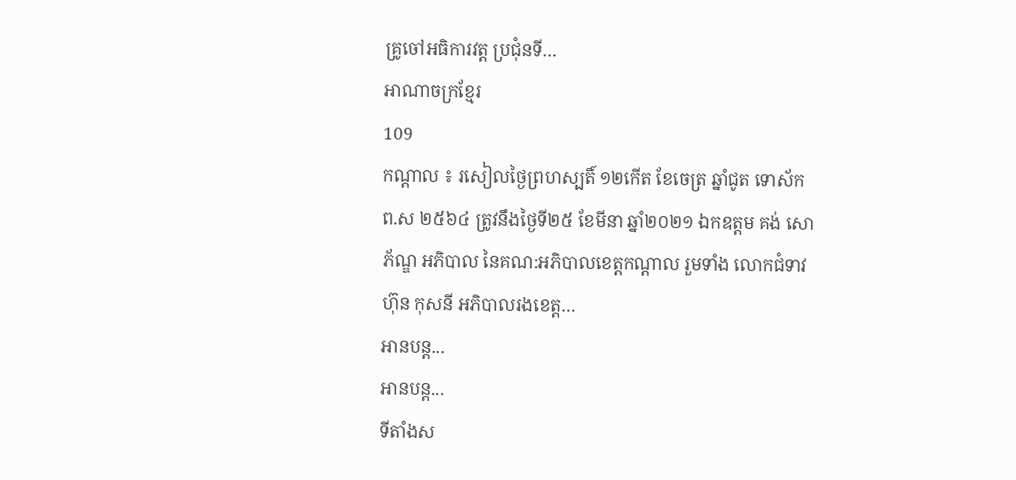គ្រូចៅអធិការវត្ត ប្រជុំនទី…
អាណាចក្រខ្មែរ
109
កណ្តាល ៖ រសៀលថ្ងៃព្រហស្បតិ៍ ១២កើត ខែចេត្រ ឆ្នាំជូត ទោស័ក ព.ស ២៥៦៤ ត្រូវនឹងថ្ងៃទី២៥ ខែមីនា ឆ្នាំ២០២១ ឯកឧត្តម គង់ សោភ័ណ្ឌ អភិបាល នៃគណ:អភិបាលខេត្តកណ្តាល រួមទាំង លោកជំទាវ ហ៊ុន កុសនី អភិបាលរងខេត្ត…
អានបន្ត...
អានបន្ត...
ទីតាំងស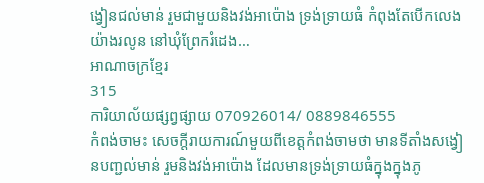ង្វៀនជល់មាន់ រួមជាមួយនិងវង់អាប៉ោង ទ្រង់ទ្រាយធំ កំពុងតែបើកលេងយ៉ាងរលូន នៅឃុំព្រែករំដេង…
អាណាចក្រខ្មែរ
315
ការិយាល័យផ្សព្វផ្សាយ 070926014/ 0889846555
កំពង់ចាមះ សេចក្តីរាយការណ៍មួយពីខេត្តកំពង់ចាមថា មានទីតាំងសង្វៀនបញ្ជល់មាន់ រួមនិងវង់អាប៉ោង ដែលមានទ្រង់ទ្រាយធំក្នុងក្នុងភូ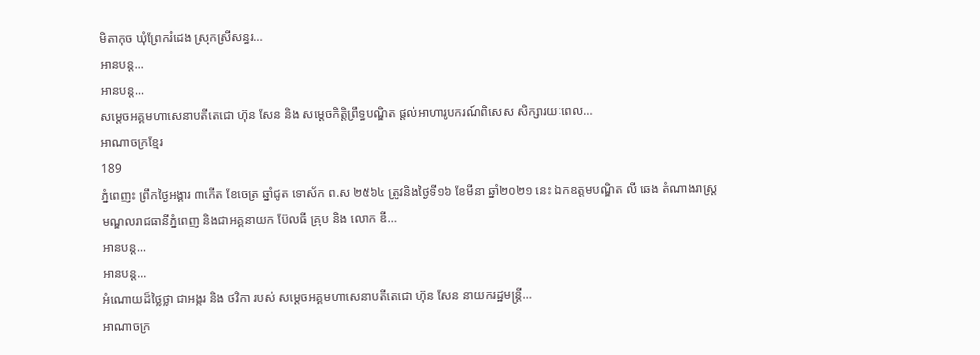មិតាកុច ឃុំព្រែករំដេង ស្រុកស្រីសន្ធរ…
អានបន្ត...
អានបន្ត...
សម្តេចអគ្គមហាសេនាបតីតេជោ ហ៊ុន សែន និង សម្តេចកិត្តិព្រឹទ្ធបណ្ឌិត ផ្តល់អាហារូបករណ៍ពិសេស សិក្សារយៈពេល…
អាណាចក្រខ្មែរ
189
ភ្នំពេញះ ព្រឹកថ្ងៃអង្គារ ៣កើត ខែចេត្រ ឆ្នាំជូត ទោស័ក ព.ស ២៥៦៤ ត្រូវនិងថ្ងៃទី១៦ ខែមីនា ឆ្នាំ២០២១ នេះ ឯកឧត្តមបណ្ឌិត លី ឆេង តំណាងរាស្ត្រមណ្ឌលរាជធានីភ្នំពេញ និងជាអគ្គនាយក ប៊ែលធី គ្រុប និង លោក ឌី…
អានបន្ត...
អានបន្ត...
អំណោយដ៏ថ្លៃថ្លា ជាអង្ករ និង ថវិកា របស់ សម្តេចអគ្គមហាសេនាបតីតេជោ ហ៊ុន សែន នាយករដ្ឋមន្ត្រី…
អាណាចក្រ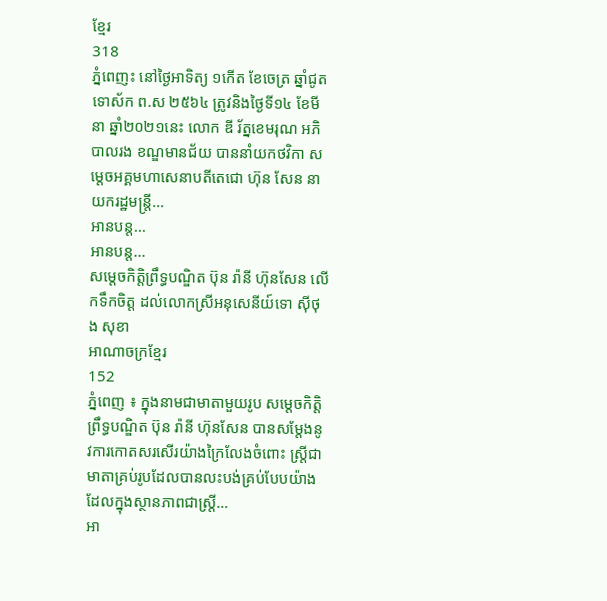ខ្មែរ
318
ភ្នំពេញះ នៅថ្ងៃអាទិត្យ ១កើត ខែចេត្រ ឆ្នាំជូត ទោស័ក ព.ស ២៥៦៤ ត្រូវនិងថ្ងៃទី១៤ ខែមីនា ឆ្នាំ២០២១នេះ លោក ឌី រ័ត្នខេមរុណ អភិបាលរង ខណ្ឌមានជ័យ បាននាំយកថវិកា សម្តេចអគ្គមហាសេនាបតីតេជោ ហ៊ុន សែន នាយករដ្ឋមន្ត្រី…
អានបន្ត...
អានបន្ត...
សម្តេចកិត្តិព្រឹទ្ធបណ្ឌិត ប៊ុន រ៉ានី ហ៊ុនសែន លើកទឹកចិត្ត ដល់លោកស្រីអនុសេនីយ៍ទោ ស៊ីថុង សុខា
អាណាចក្រខ្មែរ
152
ភ្នំពេញ ៖ ក្នុងនាមជាមាតាមួយរូប សម្តេចកិត្តិព្រឹទ្ធបណ្ឌិត ប៊ុន រ៉ានី ហ៊ុនសែន បានសម្តែងនូវការកោតសរសើរយ៉ាងក្រៃលែងចំពោះ ស្ត្រីជាមាតាគ្រប់រូបដែលបានលះបង់គ្រប់បែបយ៉ាង ដែលក្នុងស្ថានភាពជាស្ត្រី…
អា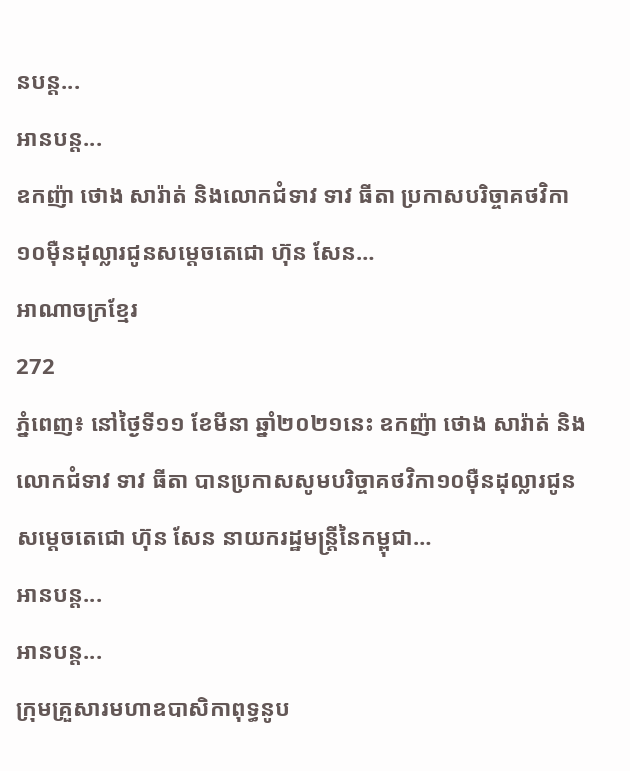នបន្ត...
អានបន្ត...
ឧកញ៉ា ថោង សារ៉ាត់ និងលោកជំទាវ ទាវ ធីតា ប្រកាសបរិច្ចាគថវិកា១០ម៉ឺនដុល្លារជូនសម្តេចតេជោ ហ៊ុន សែន…
អាណាចក្រខ្មែរ
272
ភ្នំពេញ៖ នៅថ្ងៃទី១១ ខែមីនា ឆ្នាំ២០២១នេះ ឧកញ៉ា ថោង សារ៉ាត់ និងលោកជំទាវ ទាវ ធីតា បានប្រកាសសូមបរិច្ចាគថវិកា១០ម៉ឺនដុល្លារជូនសម្តេចតេជោ ហ៊ុន សែន នាយករដ្ឋមន្រ្តីនៃកម្ពុជា…
អានបន្ត...
អានបន្ត...
ក្រុមគ្រួសារមហាឧបាសិកាពុទ្ធនូប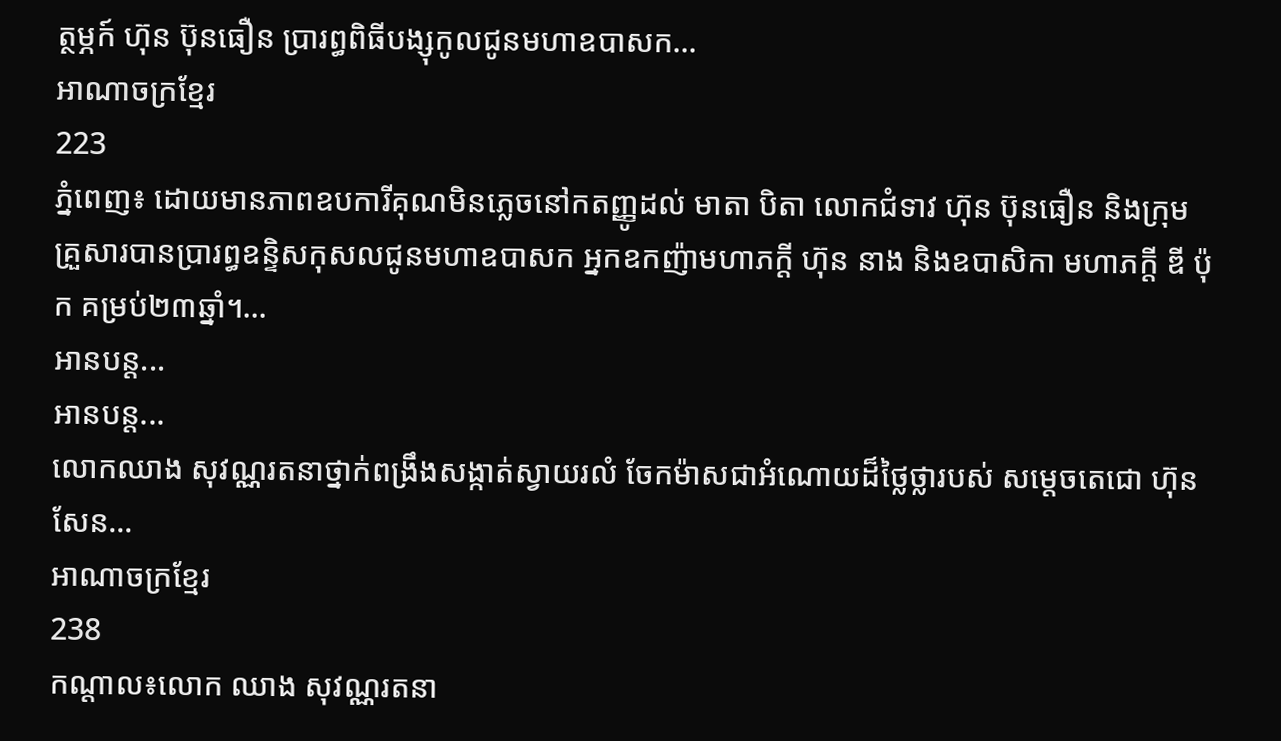ត្ថម្ភក៍ ហ៊ុន ប៊ុនធឿន ប្រារព្ធពិធីបង្សុកូលជូនមហាឧបាសក…
អាណាចក្រខ្មែរ
223
ភ្នំពេញ៖ ដោយមានភាពឧបការីគុណមិនភ្លេចនៅកតញ្ញូដល់ មាតា បិតា លោកជំទាវ ហ៊ុន ប៊ុនធឿន និងក្រុមគ្រួសារបានប្រារព្ធឧន្ទិសកុសលជូនមហាឧបាសក អ្នកឧកញ៉ាមហាភក្តី ហ៊ុន នាង និងឧបាសិកា មហាភក្តី ឌី ប៉ុក គម្រប់២៣ឆ្នាំ។…
អានបន្ត...
អានបន្ត...
លោកឈាង សុវណ្ណរតនាថ្នាក់ពង្រឹងសង្កាត់ស្វាយរលំ ចែកម៉ាសជាអំណោយដ៏ថ្លៃថ្លារបស់ សម្តេចតេជោ ហ៊ុន សែន…
អាណាចក្រខ្មែរ
238
កណ្តាល៖លោក ឈាង សុវណ្ណរតនា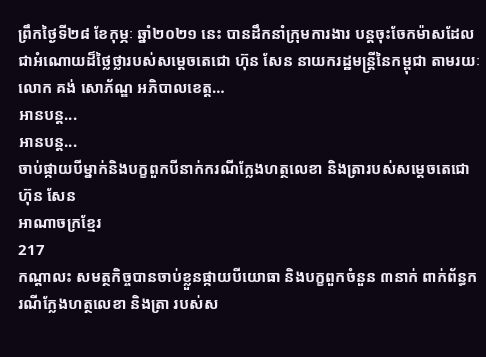ព្រឹកថ្ងៃទី២៨ ខែកុម្ភៈ ឆ្នាំ២០២១ នេះ បានដឹកនាំក្រុមការងារ បន្តចុះចែកម៉ាសដែលជាអំណោយដ៏ថ្លៃថ្លារបស់សម្តេចតេជោ ហ៊ុន សែន នាយករដ្ឋមន្ត្រីនៃកម្ពុជា តាមរយៈលោក គង់ សោភ័ណ្ឌ អភិបាលខេត្ត…
អានបន្ត...
អានបន្ត...
ចាប់ផ្កាយបីម្នាក់និងបក្ខពួកបីនាក់ករណីក្លែងហត្ថលេខា និងត្រារបស់សម្តេចតេជោ ហ៊ុន សែន
អាណាចក្រខ្មែរ
217
កណ្តាលះ សមត្ថកិច្ចបានចាប់ខ្លួនផ្កាយបីយោធា និងបក្ខពួកចំនួន ៣នាក់ ពាក់ព័ន្ធករណីក្លែងហត្ថលេខា និងត្រា របស់ស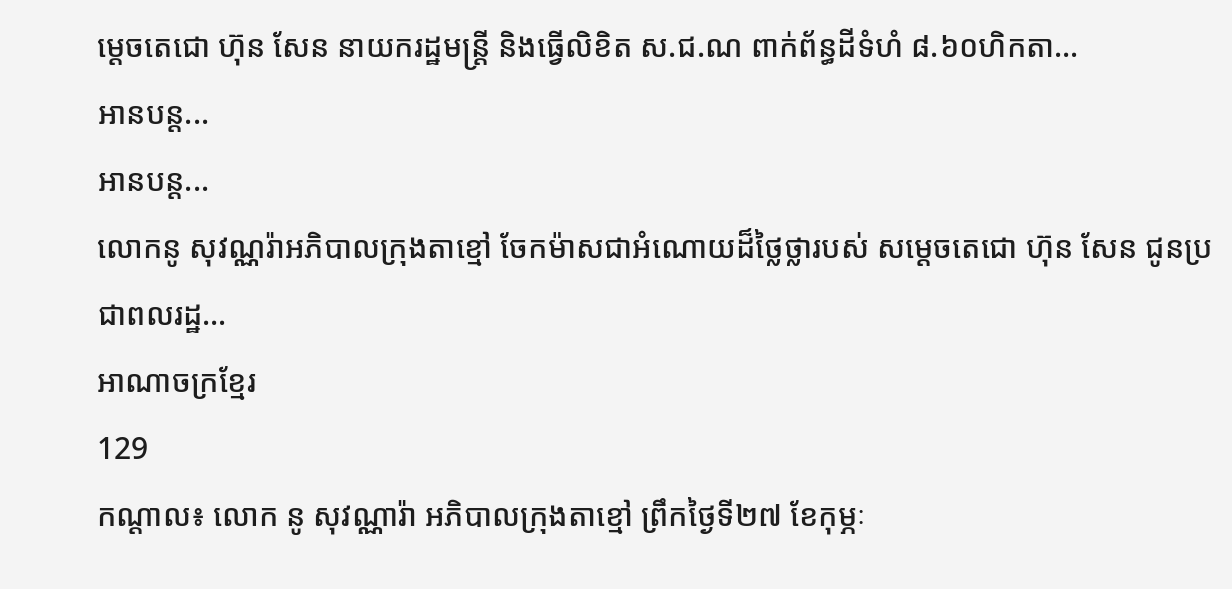ម្តេចតេជោ ហ៊ុន សែន នាយករដ្ឋមន្ត្រី និងធ្វើលិខិត ស.ជ.ណ ពាក់ព័ន្ធដីទំហំ ៨.៦០ហិកតា…
អានបន្ត...
អានបន្ត...
លោកនូ សុវណ្ណរ៉ាអភិបាលក្រុងតាខ្មៅ ចែកម៉ាសជាអំណោយដ៏ថ្លៃថ្លារបស់ សម្តេចតេជោ ហ៊ុន សែន ជូនប្រជាពលរដ្ឋ…
អាណាចក្រខ្មែរ
129
កណ្តាល៖ លោក នូ សុវណ្ណារ៉ា អភិបាលក្រុងតាខ្មៅ ព្រឹកថ្ងៃទី២៧ ខែកុម្ភៈ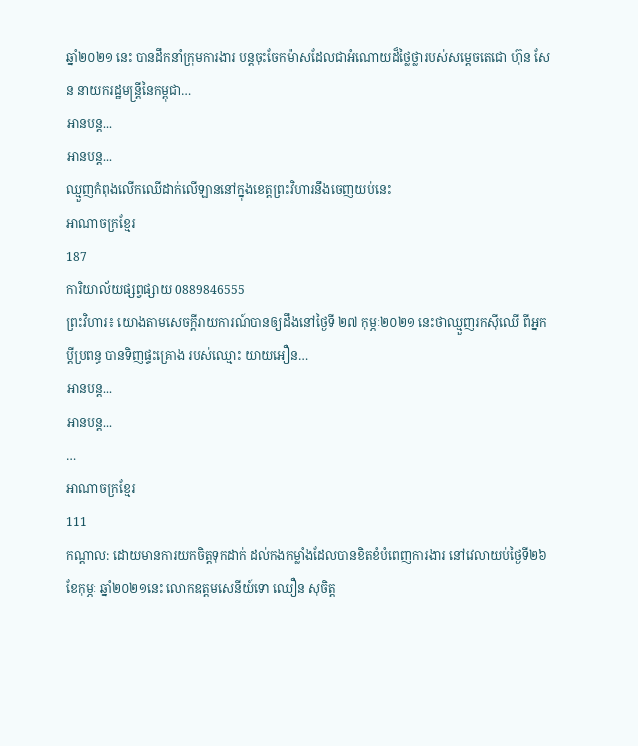ឆ្នាំ២០២១ នេះ បានដឹកនាំក្រុមការងារ បន្តចុះចែកម៉ាសដែលជាអំណោយដ៏ថ្លៃថ្លារបស់សម្តេចតេជោ ហ៊ុន សែន នាយករដ្ឋមន្ត្រីនៃកម្ពុជា…
អានបន្ត...
អានបន្ត...
ឈ្មួញកំពុងលើកឈើដាក់លើឡាននៅក្នុងខេត្តព្រះវិហារនឹងចេញយប់នេះ
អាណាចក្រខ្មែរ
187
ការិយាល័យផ្សព្វផ្សាយ 0889846555
ព្រះវិហារ៖ យោងតាមសេចក្ដីរាយការណ៍បានឲ្យដឹងនៅថ្ងៃទី ២៧ កុម្ភៈ២០២១ នេះថាឈ្មួញរកស៊ីឈើ ពីអ្នកប្តីប្រពន្ធ បានទិញផ្ទះគ្រោង របស់ឈ្មោះ យាយអឿន…
អានបន្ត...
អានបន្ត...
…
អាណាចក្រខ្មែរ
111
កណ្តាល: ដោយមានការយកចិត្តទុកដាក់ ដល់កងកម្លាំងដែលបានខិតខំបំពេញការងារ នៅវេលាយប់ថ្ងៃទី២៦ ខែកុម្ភៈ ឆ្នាំ២០២១នេះ លោកឧត្តមសេនីយ៍ទោ ឈឿន សុចិត្ត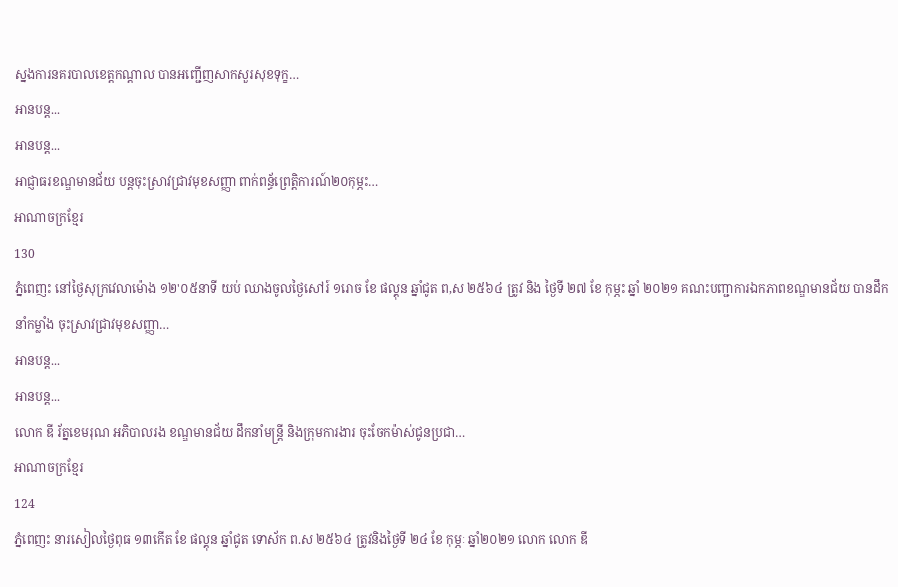ស្នងការនគរបាលខេត្តកណ្ដាល បានអញ្ជើញសាកសួរសុខទុក្ខ…
អានបន្ត...
អានបន្ត...
អាជ្ញាធរខណ្ឌមានជ័យ បន្តចុះស្រាវជ្រាវមុខសញ្ញា ពាក់ពន្ធ័ព្រេត្តិការណ៍២០កុម្ភះ…
អាណាចក្រខ្មែរ
130
ភ្នំពេញះ នៅថ្ងៃសុក្រវេលាម៉ោង ១២'០៥នាទី យប់ ឈាងចូលថ្ងៃសៅរ៍ ១រោច ខែ ផល្គុន ឆ្នាំជូត ព,ស ២៥៦៤ ត្រូវ និង ថ្ងៃទី ២៧ ខែ កុម្ភះ ឆ្នាំ ២០២១ គណះបញ្ជាការឯកភាពខណ្ឌមានជ័យ បានដឹកនាំកម្លាំង ចុះស្រាវជ្រាវមុខសញ្ញា…
អានបន្ត...
អានបន្ត...
លោក ឌី រ័ត្នខេមរុណ អភិបាលរង ខណ្ឌមានជ័យ ដឹកនាំមន្រ្តី និងក្រុមការងារ ចុះចែកម៉ាស់ជូនប្រជា…
អាណាចក្រខ្មែរ
124
ភ្នំពេញះ នារសៀលថ្ងៃពុធ ១៣កើត ខែ ផល្គុន ឆ្នាំជូត ទោស័ក ព.ស ២៥៦៤ ត្រូវនិងថ្ងៃទី ២៤ ខែ កុម្ភៈ ឆ្នាំ២០២១ លោក លោក ឌី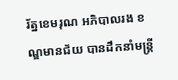រ័ត្នខេមរុណ អភិបាលរង ខណ្ឌមានជ័យ បានដឹកនាំមន្ត្រី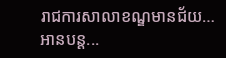រាជការសាលាខណ្ឌមានជ័យ…
អានបន្ត...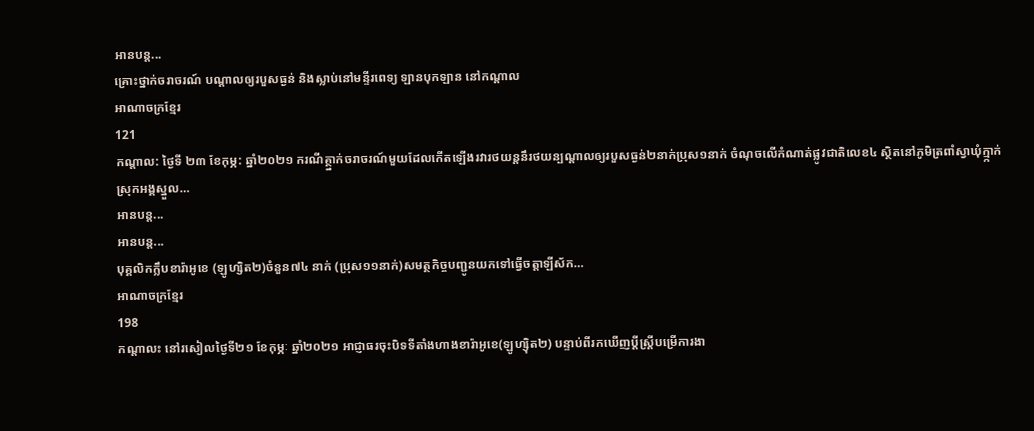អានបន្ត...
គ្រោះថ្នាក់ចរាចរណ៍ បណ្តាលឲ្យរបួសធ្ងន់ និងស្លាប់នៅមន្ទីរពេទ្យ ឡានបុកឡាន នៅកណ្តាល
អាណាចក្រខ្មែរ
121
កណ្តាល: ថ្ងៃទី ២៣ ខែកុម្ភ: ឆ្នាំ២០២១ ករណីគ្ថ្នាក់ចរាចរណ៍មួយដែលកើតឡើងរវារថយន្តនឹរថយន្បណ្ដាលឲ្យរបួសធ្ងន់២នាក់ប្រុស១នាក់ ចំណុចលើកំណាត់ផ្លូវជាតិលេខ៤ ស្ថិតនៅភូមិត្រពាំស្វាឃុំក្ម្កាក់ ស្រុកអង្គស្នួល…
អានបន្ត...
អានបន្ត...
បុគ្គលិកក្លឹបខារ៉ាអូខេ (ឡូហ្សិត២)ចំនួន៧៤ នាក់ (ប្រុស១១នាក់)សមត្ថកិច្ចបញ្ជូនយកទៅធ្វើចត្តាឡីស័ក…
អាណាចក្រខ្មែរ
198
កណ្តាលះ នៅរសៀលថ្ងៃទី២១ ខែកុម្ភៈ ឆ្នាំ២០២១ អាជ្ញាធរចុះបិទទីតាំងហាងខារ៉ាអូខេ(ឡូហ្ស៊ិត២) បន្ទាប់ពីរកឃើញប្តីស្ត្រីបម្រើការងា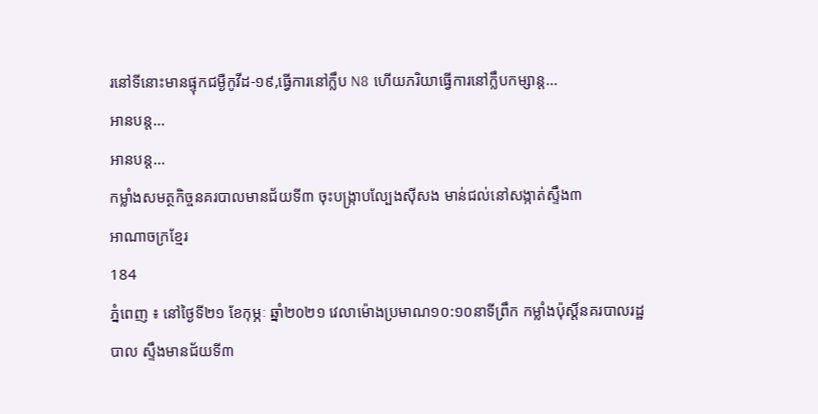រនៅទីនោះមានផ្ទុកជម្ងឺកូវីដ-១៩,ធ្វើការនៅក្លឹប N8 ហើយភរិយាធ្វើការនៅក្លឹបកម្សាន្ត…
អានបន្ត...
អានបន្ត...
កម្លាំងសមត្ថកិច្ចនគរបាលមានជ័យទី៣ ចុះបង្ក្រាបល្បែងស៊ីសង មាន់ជល់នៅសង្កាត់ស្ទឹង៣
អាណាចក្រខ្មែរ
184
ភ្នំពេញ ៖ នៅថ្ងៃទី២១ ខែកុម្ភៈ ឆ្នាំ២០២១ វេលាម៉ោងប្រមាណ១០:១០នាទីព្រឹក កម្លាំងប៉ុស្តិ៍នគរបាលរដ្ឋបាល ស្ទឹងមានជ័យទី៣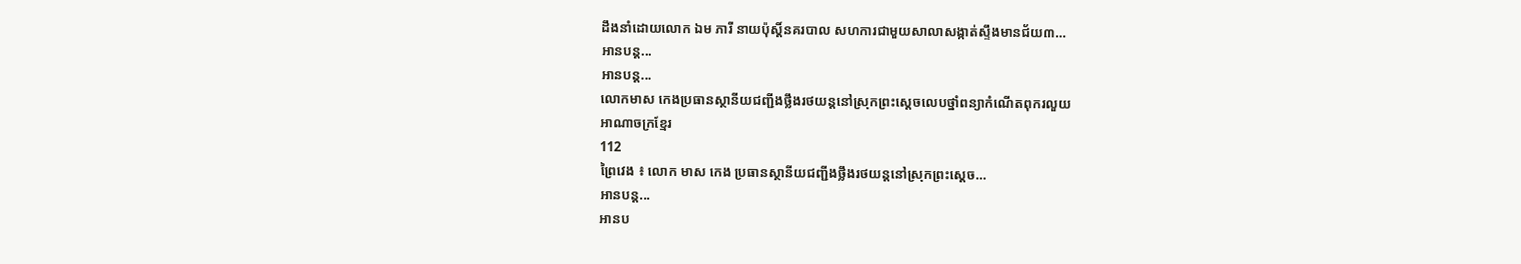ដឹងនាំដោយលោក ឯម ភារី នាយប៉ុស្តិ៍នគរបាល សហការជាមួយសាលាសង្កាត់ស្ទឹងមានជ័យ៣…
អានបន្ត...
អានបន្ត...
លោកមាស កេងប្រធានស្ថានីយជញ្ជីងថ្លឹងរថយន្ដនៅស្រុកព្រះស្ដេចលេបថ្នាំពន្យាកំណើតពុករលួយ
អាណាចក្រខ្មែរ
112
ព្រៃវេង ៖ លោក មាស កេង ប្រធានស្ថានីយជញ្ជីងថ្លឹងរថយន្តនៅស្រុកព្រះស្ដេច…
អានបន្ត...
អានប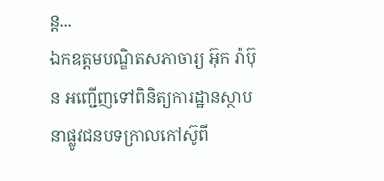ន្ត...
ឯកឧត្តមបណ្ឌិតសភាចារ្យ អ៊ុក រ៉ាប៊ុន អញ្ជើញទៅពិនិត្យការដ្ឋានស្ថាបនាផ្លូវជនបទក្រាលកៅស៊ូពី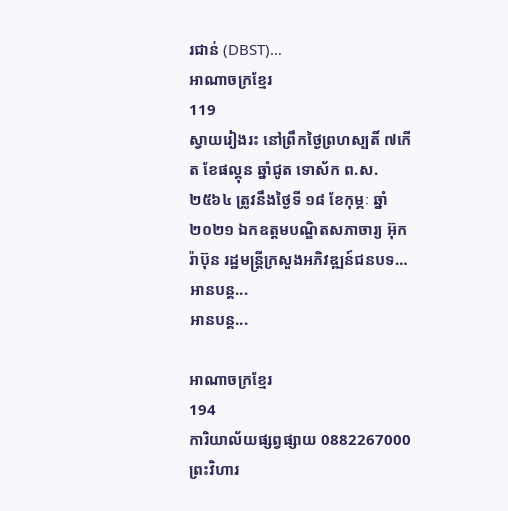រជាន់ (DBST)…
អាណាចក្រខ្មែរ
119
ស្វាយរៀងរះ នៅព្រឹកថ្ងៃព្រហស្បតិ៍ ៧កើត ខែផល្គុន ឆ្នាំជូត ទោស័ក ព.ស. ២៥៦៤ ត្រូវនឹងថ្ងៃទី ១៨ ខែកុម្ភៈ ឆ្នាំ ២០២១ ឯកឧត្តមបណ្ឌិតសភាចារ្យ អ៊ុក រ៉ាប៊ុន រដ្ឋមន្ត្រីក្រសួងអភិវឌ្ឍន៍ជនបទ…
អានបន្ត...
អានបន្ត...

អាណាចក្រខ្មែរ
194
ការិយាល័យផ្សព្វផ្សាយ 0882267000
ព្រះវិហារ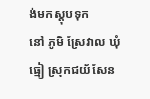ង់មកស្តុបទុក
នៅ ភូមិ ស្រែវាល ឃុំធ្មៀ ស្រុកជយ័សែន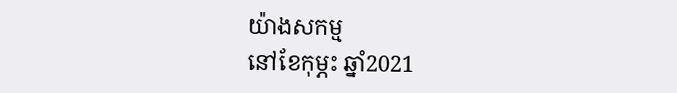យ៉ាងសកម្ម
នៅខែកុម្ភះ ឆ្នាំ2021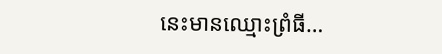នេះមានឈ្មោះព្រំធី…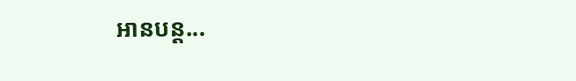អានបន្ត...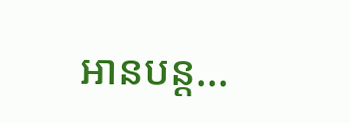អានបន្ត...